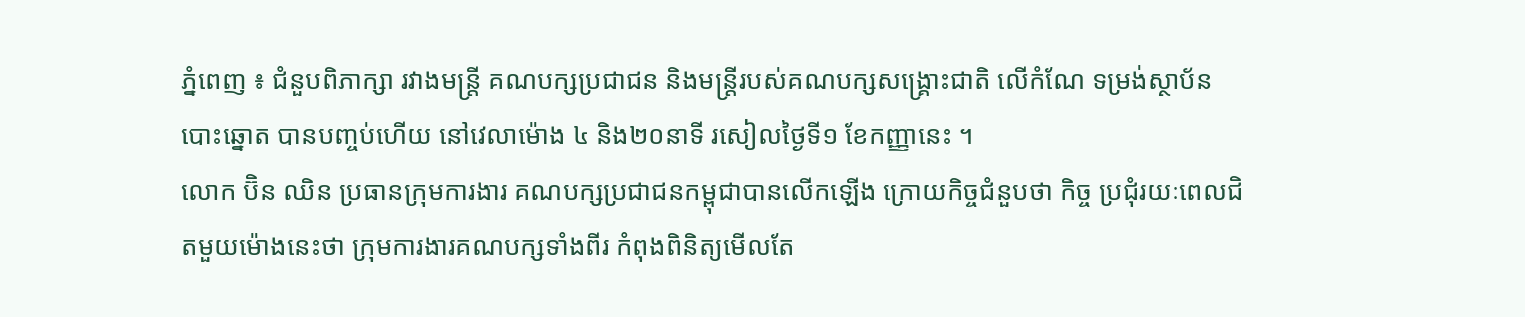ភ្នំពេញ ៖ ជំនួបពិភាក្សា រវាងមន្រ្តី គណបក្សប្រជាជន និងមន្រ្តីរបស់គណបក្សសង្រ្គោះជាតិ លើកំណែ ទម្រង់ស្ថាប័នបោះឆ្នោត បានបញ្ចប់ហើយ នៅវេលាម៉ោង ៤ និង២០នាទី រសៀលថ្ងៃទី១ ខែកញ្ញានេះ ។
លោក ប៊ិន ឈិន ប្រធានក្រុមការងារ គណបក្សប្រជាជនកម្ពុជាបានលើកឡើង ក្រោយកិច្ចជំនួបថា កិច្ច ប្រជុំរយៈពេលជិតមួយម៉ោងនេះថា ក្រុមការងារគណបក្សទាំងពីរ កំពុងពិនិត្យមើលតែ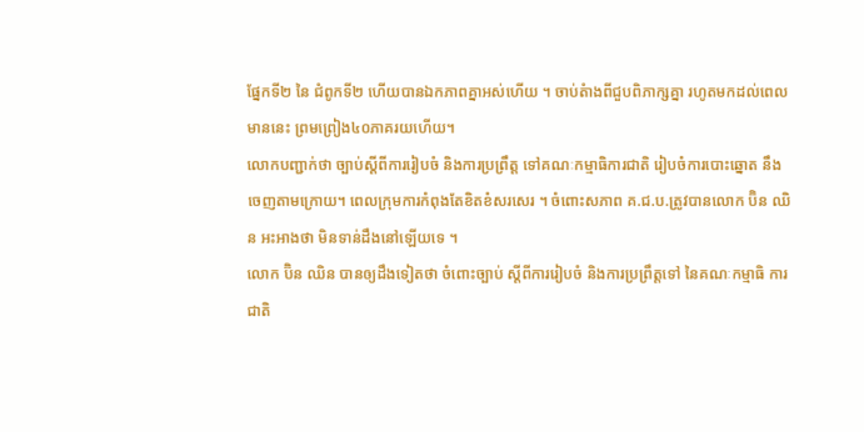ផ្នែកទី២ នៃ ជំពូកទី២ ហើយបានឯកភាពគ្នាអស់ហើយ ។ ចាប់តំាងពីជួបពិភាក្សគ្នា រហូតមកដល់ពេលមាននេះ ព្រមព្រៀង៤០ភាគរយហើយ។
លោកបញ្ជាក់ថា ច្បាប់ស្តីពីការរៀបចំ និងការប្រព្រឹត្ត ទៅគណៈកម្មាធិការជាតិ រៀបចំការបោះឆ្នោត នឹងចេញតាមក្រោយ។ ពេលក្រុមការកំពុងតែខិតខំសរសេរ ។ ចំពោះសភាព គ.ជ.ប.ត្រូវបានលោក ប៊ិន ឈិន អះអាងថា មិនទាន់ដឹងនៅឡើយទេ ។
លោក ប៊ិន ឈិន បានឲ្យដឹងទៀតថា ចំពោះច្បាប់ ស្តីពីការរៀបចំ និងការប្រព្រឹត្តទៅ នៃគណៈកម្មាធិ ការជាតិ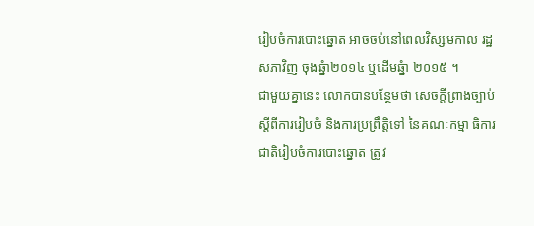រៀបចំការបោះឆ្នោត អាចចប់នៅពេលវិស្សមកាល រដ្ឋសភាវិញ ចុងឆ្នំា២០១៤ ឬដើមឆ្នំា ២០១៥ ។
ជាមួយគ្នានេះ លោកបានបន្ថែមថា សេចក្តីព្រាងច្បាប់ ស្តីពីការរៀបចំ និងការប្រព្រឹត្តិទៅ នៃគណៈកម្មា ធិការជាតិរៀបចំការបោះឆ្នោត ត្រូវ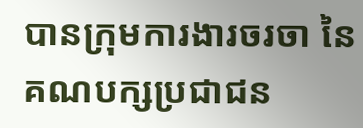បានក្រុមការងារចរចា នៃគណបក្សប្រជាជន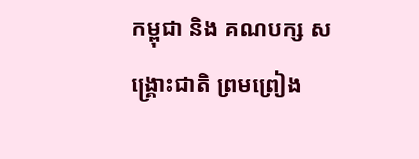កម្ពុជា និង គណបក្ស សង្រ្គោះជាតិ ព្រមព្រៀង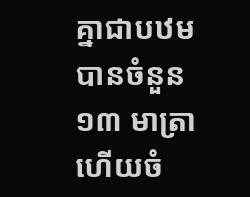គ្នាជាបឋម បានចំនួន ១៣ មាត្រា ហើយចំ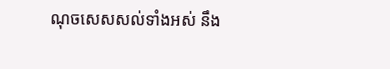ណុចសេសសល់ទាំងអស់ នឹង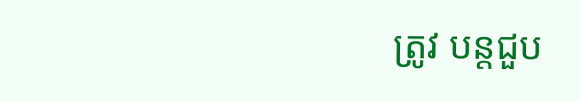ត្រូវ បន្តជួប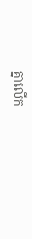គ្នាលើក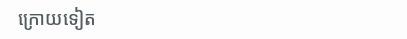ក្រោយទៀត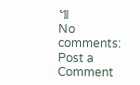៕
No comments:
Post a Comment